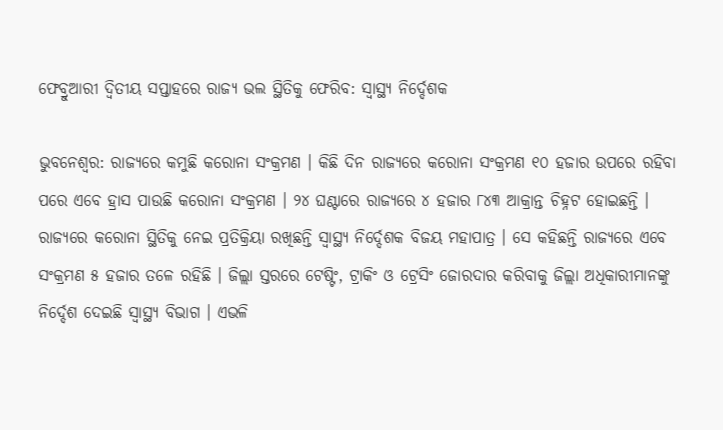ଫେବ୍ରୁଆରୀ ଦ୍ୱିତୀୟ ସପ୍ତାହରେ ରାଜ୍ୟ ଭଲ ସ୍ଥିତିକୁ ଫେରିବ: ସ୍ୱାସ୍ଥ୍ୟ ନିର୍ଦ୍ଦେଶକ

ଭୁବନେଶ୍ୱର: ରାଜ୍ୟରେ କମୁଛି କରୋନା ସଂକ୍ରମଣ । କିଛି ଦିନ ରାଜ୍ୟରେ କରୋନା ସଂକ୍ରମଣ ୧୦ ହଜାର ଉପରେ ରହିବା ପରେ ଏବେ ହ୍ରାସ ପାଉଛି କରୋନା ସଂକ୍ରମଣ । ୨୪ ଘଣ୍ଟାରେ ରାଜ୍ୟରେ ୪ ହଜାର ୮୪୩ ଆକ୍ରାନ୍ତ ଚିହ୍ନଟ ହୋଇଛନ୍ତି । ରାଜ୍ୟରେ କରୋନା ସ୍ଥିତିକୁ ନେଇ ପ୍ରତିକ୍ରିୟା ରଖିଛନ୍ତି ସ୍ୱାସ୍ଥ୍ୟ ନିର୍ଦ୍ଦେଶକ ବିଜୟ ମହାପାତ୍ର । ସେ କହିଛନ୍ତି ରାଜ୍ୟରେ ଏବେ ସଂକ୍ରମଣ ୫ ହଜାର ତଳେ ରହିଛି । ଜିଲ୍ଲା ସ୍ତରରେ ଟେଷ୍ଟିଂ, ଟ୍ରାକିଂ ଓ ଟ୍ରେସିଂ ଜୋରଦାର କରିବାକୁ ଜିଲ୍ଲା ଅଧିକାରୀମାନଙ୍କୁ ନିର୍ଦ୍ଦେଶ ଦେଇଛି ସ୍ୱାସ୍ଥ୍ୟ ବିଭାଗ । ଏଭଳି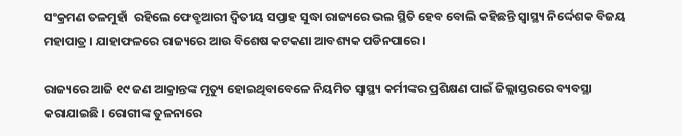ସଂକ୍ରମଣ ତଳମୁହାଁ  ରହିଲେ ଫେବ୍ରୁଆରୀ ଦ୍ୱିତୀୟ ସପ୍ତାହ ସୁଦ୍ଧା ରାଜ୍ୟରେ ଭଲ ସ୍ଥିତି ହେବ ବୋଲି କହିଛନ୍ତି ସ୍ୱାସ୍ଥ୍ୟ ନିର୍ଦ୍ଦେଶକ ବିଜୟ ମହାପାତ୍ର । ଯାହାଫଳରେ ରାଜ୍ୟରେ ଆଉ ବିଶେଷ କଟକଣା ଆବଶ୍ୟକ ପଡିନପାରେ ।

ରାଜ୍ୟରେ ଆଜି ୧୯ ଜଣ ଆକ୍ରାନ୍ତଙ୍କ ମୃତ୍ୟୁ ହୋଇଥିବାବେଳେ ନିୟମିତ ସ୍ୱାସ୍ଥ୍ୟ କର୍ମୀଙ୍କର ପ୍ରଶିକ୍ଷଣ ପାଇଁ ଜିଲ୍ଲାସ୍ତରରେ ବ୍ୟବସ୍ଥା କରାଯାଇଛି । ରୋଗୀଙ୍କ ତୁଳନାରେ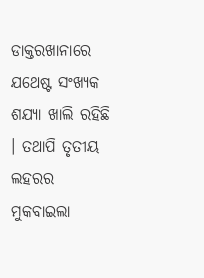ଡାକ୍ତରଖାନାରେ ଯଥେଷ୍ଟ ସଂଖ୍ୟକ ଶଯ୍ୟା ଖାଲି ରହିଛି । ତଥାପି ତୃତୀୟ ଲହରର ମୁକବାଇଲା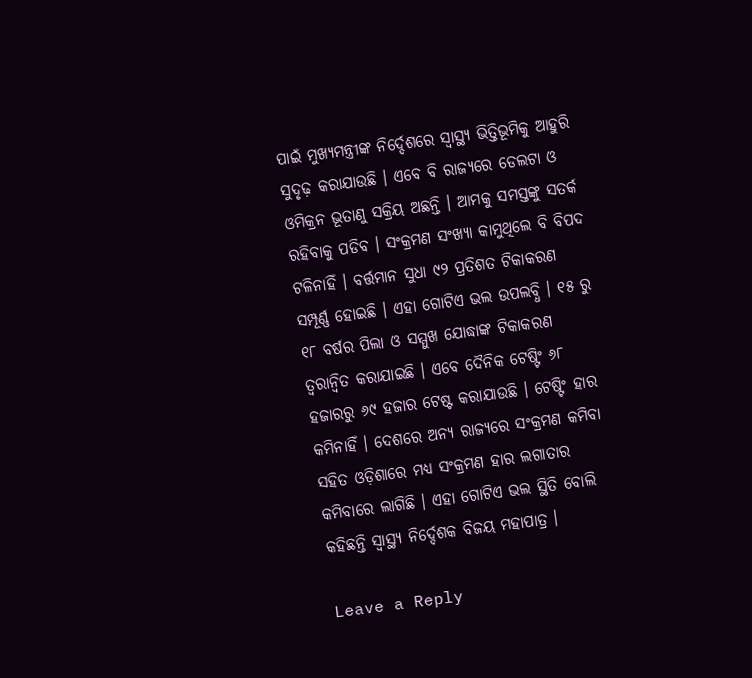ପାଇଁ ମୁଖ୍ୟମନ୍ତ୍ରୀଙ୍କ ନିର୍ଦ୍ଦେଶରେ ସ୍ୱାସ୍ଥ୍ୟ ଭିତ୍ତିଭୂମିକୁ ଆହୁରି ସୁଦୃଢ଼ କରାଯାଉଛି । ଏବେ ବି ରାଜ୍ୟରେ ଡେଲଟା ଓ ଓମିକ୍ରନ ଭୂତାଣୁ ସକ୍ରିୟ ଅଛନ୍ତି । ଆମକୁ ସମସ୍ତଙ୍କୁ ସତର୍କ ରହିବାକୁ ପଡିବ । ସଂକ୍ରମଣ ସଂଖ୍ୟା କାମୁଥିଲେ ବି ବିପଦ ଟଳିନାହିଁ । ବର୍ତ୍ତମାନ ସୁଧା ୯୨ ପ୍ରତିଶତ ଟିକାକରଣ ସମ୍ପୂର୍ଣ୍ଣ ହୋଇଛି । ଏହା ଗୋଟିଏ ଭଲ ଉପଲବ୍ଧି । ୧୫ ରୁ ୧୮ ବର୍ଷର ପିଲା ଓ ସମ୍ମୁଖ ଯୋଦ୍ଧାଙ୍କ ଟିକାକରଣ ତ୍ୱରାନ୍ୱିତ କରାଯାଇଛି । ଏବେ ଦୈନିକ ଟେଷ୍ଟିଂ ୬୮ ହଜାରରୁ ୬୯ ହଜାର ଟେଷ୍ଟ କରାଯାଉଛି । ଟେଷ୍ଟିଂ ହାର କମିନାହିଁ । ଦେଶରେ ଅନ୍ୟ ରାଜ୍ୟରେ ସଂକ୍ରମଣ କମିବା ସହିତ ଓଡ଼ିଶାରେ ମଧ୍ୟ ସଂକ୍ରମଣ ହାର ଲଗାତାର କମିବାରେ ଲାଗିଛି । ଏହା ଗୋଟିଏ ଭଲ ସ୍ଥିତି ବୋଲି କହିଛନ୍ତି ସ୍ୱାସ୍ଥ୍ୟ ନିର୍ଦ୍ଦେଶକ ବିଜୟ ମହାପାତ୍ର ।

Leave a Reply